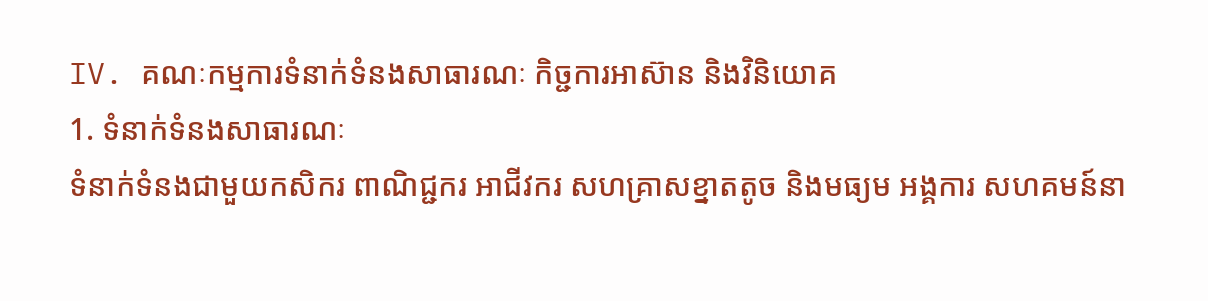IV. គណៈកម្មការទំនាក់ទំនងសាធារណៈ កិច្ជការអាស៊ាន និងវិនិយោគ
1. ទំនាក់ទំនងសាធារណៈ
ទំនាក់ទំនងជាមួយកសិករ ពាណិជ្ជករ អាជីវករ សហគ្រាសខ្នាតតូច និងមធ្យម អង្គការ សហគមន៍នា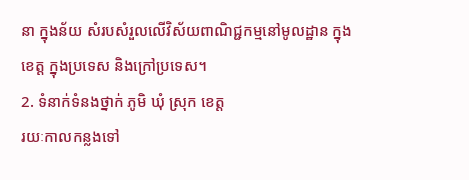នា ក្នុងន័យ សំរបសំរួលលើវិស័យពាណិជ្ជកម្មនៅមូលដ្ឋាន ក្នុងខេត្ត ក្នុងប្រទេស និងក្រៅប្រទេស។
2. ទំនាក់ទំនងថ្នាក់ ភូមិ ឃុំ ស្រុក ខេត្ត
រយៈកាលកន្លងទៅ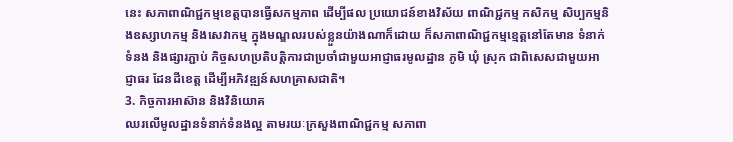នេះ សភាពាណិជ្ជកម្មខេត្តបានធ្វើសកម្មភាព ដើម្បីផល ប្រយោជន៍ខាងវិស័យ ពាណិជ្ជកម្ម កសិកម្ម សិប្បកម្មនិងឧស្សាហកម្ម និងសេវាកម្ម ក្នុងមណ្ឌលរបស់ខ្លួនយ៉ាងណាក៏ដោយ ក៏សភាពាណិជ្ជកម្មខ្មេត្តនៅតែមាន ទំនាក់ទំនង និងផ្សារភ្ជាប់ កិច្ចសហប្រតិបត្តិការជាប្រចាំជាមួយអាជ្ញាធរមូលដ្ឋាន ភូមិ ឃុំ ស្រុក ជាពិសេសជាមួយអាជ្ញាធរ ដែនដីខេត្ត ដើម្បីអភិវឌ្ឍន៍សហគ្រាសជាតិ។
3. កិច្ចការអាស៊ាន និងវិនិយោគ
ឈរលើមូលដ្ឋានទំនាក់ទំនងល្អ តាមរយៈក្រសួងពាណិជ្ជកម្ម សភាពា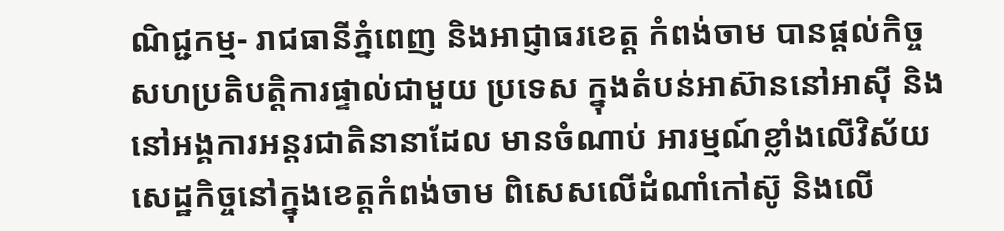ណិជ្ជកម្ម- រាជធានីភ្នំពេញ និងអាជ្ញាធរខេត្ត កំពង់ចាម បានផ្តល់កិច្ចសហប្រតិបត្តិការផ្ទាល់ជាមួយ ប្រទេស ក្នុងតំបន់អាស៊ាននៅអាស៊ី និងនៅអង្គការអន្តរជាតិនានាដែល មានចំណាប់ អារម្មណ៍ខ្លាំងលើវិស័យសេដ្ឋកិច្ចនៅក្នុងខេត្តកំពង់ចាម ពិសេសលើដំណាំកៅស៊ូ និងលើ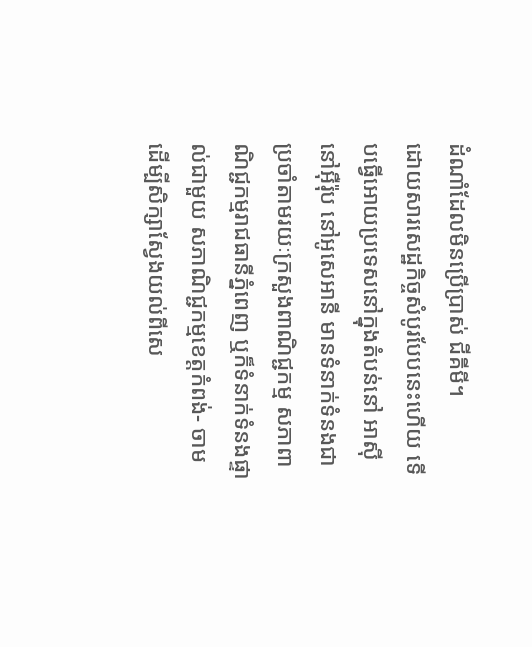ដំណាំដែលមិនប្រើប្រាស់ ជីគីមី។
ដោយសារសេដ្ឋកិច្ចសំបូរបែបនេះហើយ ទើបធ្វើអោយប្រទេសនៅក្នុងតំបន់នៅ អាស៊ី នៅអ៊ឺរ៉ុប នៅអូសេអានី មានទំនាក់ទំនងជាប្រចាំតាមរយៈក្រសួងពាណិជ្ជកម្ម សភាពាណិជ្ជកម្មរាជធានីភ្នំពេញ ឬក៏ទំនាក់ទំនងផ្ទាល់ជាមួយ សភាណិជ្ជកម្មខេត្តកំពង់- ចាម ដើម្បីសិក្សាស្វែងយល់ពីសេ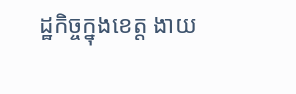ដ្ឋកិច្ចក្នុងខេត្ត ងាយ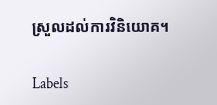ស្រួលដល់ការវិនិយោគ។

Labels